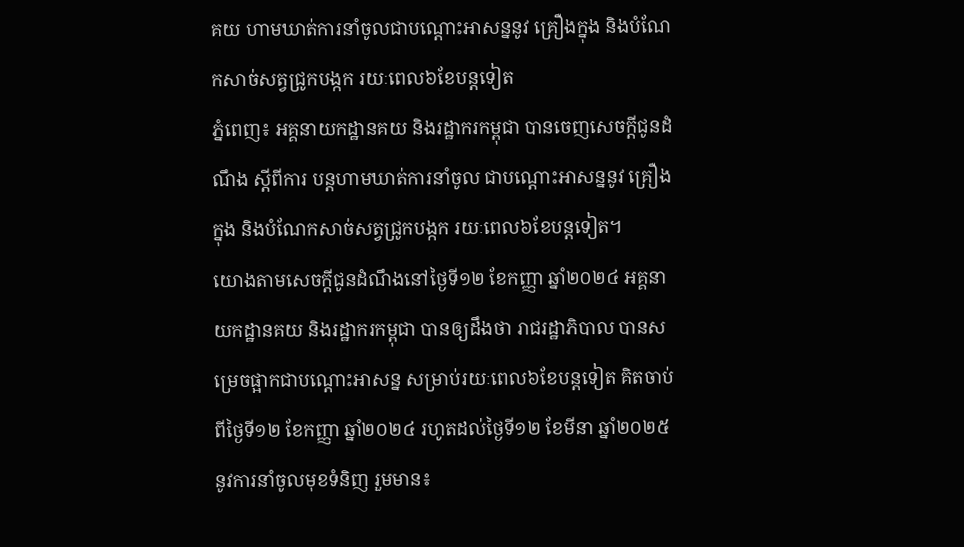គយ ហាមឃាត់ការនាំចូលជាបណ្តោះអាសន្ននូវ គ្រឿងក្នុង និងបំណែកសាច់សត្វជ្រូកបង្កក រយៈពេល៦ខែបន្តទៀត
ភ្នំពេញ៖ អគ្គនាយកដ្ឋានគយ និងរដ្ឋាករកម្ពុជា បានចេញសេចក្តីជូនដំណឹង ស្តីពីការ បន្តហាមឃាត់ការនាំចូល ជាបណ្តោះអាសន្ននូវ គ្រឿងក្នុង និងបំណែកសាច់សត្វជ្រូកបង្កក រយៈពេល៦ខែបន្តទៀត។
យោងតាមសេចក្ដីជូនដំណឹងនៅថ្ងៃទី១២ ខែកញ្ញា ឆ្នាំ២០២៤ អគ្គនាយកដ្ឋានគយ និងរដ្ឋាករកម្ពុជា បានឲ្យដឹងថា រាជរដ្ឋាភិបាល បានសម្រេចផ្អាកជាបណ្ដោះអាសន្ន សម្រាប់រយៈពេល៦ខែបន្ដទៀត គិតចាប់ពីថ្ងៃទី១២ ខែកញ្ញា ឆ្នាំ២០២៤ រហូតដល់ថ្ងៃទី១២ ខែមីនា ឆ្នាំ២០២៥ នូវការនាំចូលមុខទំនិញ រួមមាន៖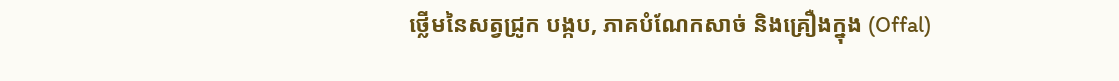ថ្លើមនៃសត្វជ្រូក បង្កប, ភាគបំណែកសាច់ និងគ្រឿងក្នុង (Offal)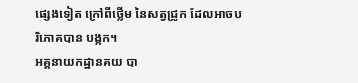ផ្សេងទៀត ក្រៅពីថ្លើម នៃសត្វជ្រូក ដែលអាចបរិភោគបាន បង្កក។
អគ្គនាយកដ្ឋានគយ បា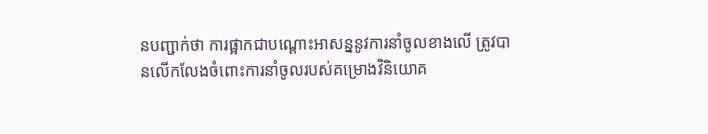នបញ្ជាក់ថា ការផ្អាកជាបណ្ដោះអាសន្ននូវការនាំចូលខាងលើ ត្រូវបានលើកលែងចំពោះការនាំចូលរបស់គម្រោងវិនិយោគ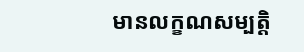មានលក្ខណសម្បត្ដិ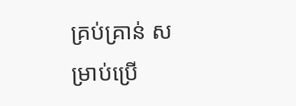គ្រប់គ្រាន់ សម្រាប់ប្រើ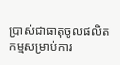ប្រាស់ជាធាតុចូលផលិតកម្មសម្រាប់ការ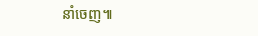នាំចេញ៕